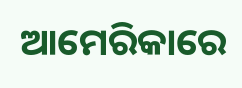ଆମେରିକାରେ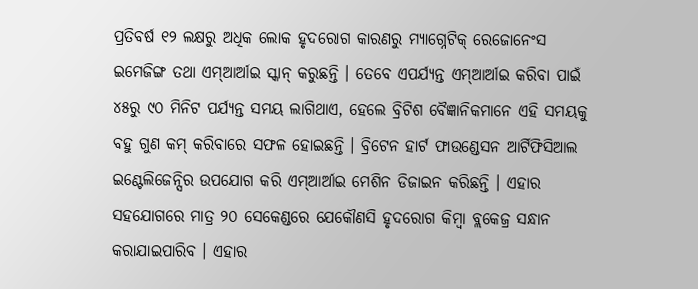ପ୍ରତିବର୍ଷ ୧୨ ଲକ୍ଷରୁ ଅଧିକ ଲୋକ ହୃଦରୋଗ କାରଣରୁ ମ୍ୟାଗ୍ନେଟିକ୍ ରେଜୋନେଂସ ଇମେଜିଙ୍ଗ ତଥା ଏମ୍ଆର୍ଆଇ ସ୍କାନ୍ କରୁଛନ୍ତି । ତେବେ ଏପର୍ଯ୍ୟନ୍ତ ଏମ୍ଆର୍ଆଇ କରିବା ପାଇଁ ୪୫ରୁ ୯୦ ମିନିଟ ପର୍ଯ୍ୟନ୍ତ ସମୟ ଲାଗିଥାଏ, ହେଲେ ବ୍ରିଟିଶ ବୈଜ୍ଞାନିକମାନେ ଏହି ସମୟକୁ ବହୁ ଗୁଣ କମ୍ କରିବାରେ ସଫଳ ହୋଇଛନ୍ତି । ବ୍ରିଟେନ ହାର୍ଟ ଫାଉଣ୍ଡେସନ ଆର୍ଟିଫିସିଆଲ ଇଣ୍ଟେଲିଜେନ୍ସିର ଉପଯୋଗ କରି ଏମ୍ଆର୍ଆଇ ମେଶିନ ଡିଜାଇନ କରିଛନ୍ତି । ଏହାର ସହଯୋଗରେ ମାତ୍ର ୨୦ ସେକେଣ୍ଡରେ ଯେକୌଣସି ହୃଦରୋଗ କିମ୍ବା ବ୍ଲକେଜ୍ର ସନ୍ଧାନ କରାଯାଇପାରିବ । ଏହାର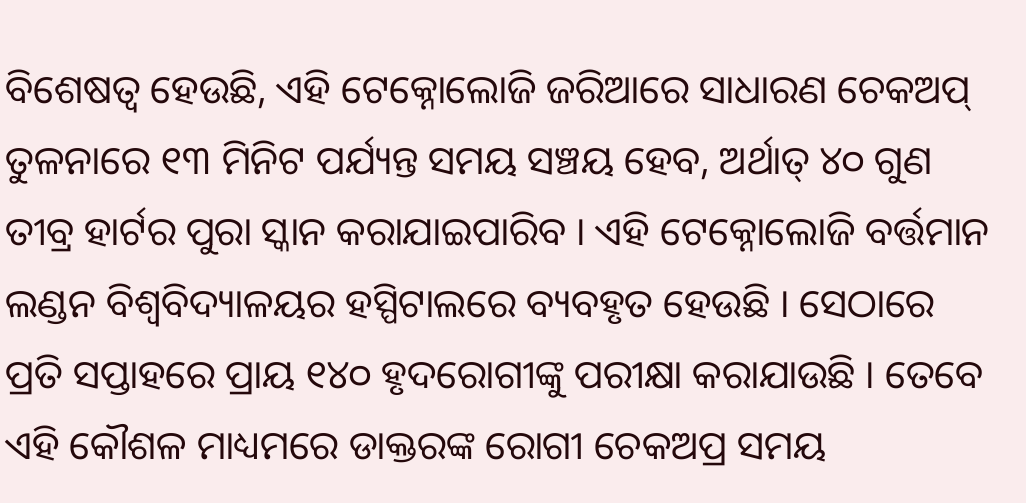ବିଶେଷତ୍ୱ ହେଉଛି, ଏହି ଟେକ୍ନୋଲୋଜି ଜରିଆରେ ସାଧାରଣ ଚେକଅପ୍ ତୁଳନାରେ ୧୩ ମିନିଟ ପର୍ଯ୍ୟନ୍ତ ସମୟ ସଞ୍ଚୟ ହେବ, ଅର୍ଥାତ୍ ୪୦ ଗୁଣ ତୀବ୍ର ହାର୍ଟର ପୁରା ସ୍କାନ କରାଯାଇପାରିବ । ଏହି ଟେକ୍ନୋଲୋଜି ବର୍ତ୍ତମାନ ଲଣ୍ଡନ ବିଶ୍ୱବିଦ୍ୟାଳୟର ହସ୍ପିଟାଲରେ ବ୍ୟବହୃତ ହେଉଛି । ସେଠାରେ ପ୍ରତି ସପ୍ତାହରେ ପ୍ରାୟ ୧୪୦ ହୃଦରୋଗୀଙ୍କୁ ପରୀକ୍ଷା କରାଯାଉଛି । ତେବେ ଏହି କୌଶଳ ମାଧ୍ୟମରେ ଡାକ୍ତରଙ୍କ ରୋଗୀ ଚେକଅପ୍ର ସମୟ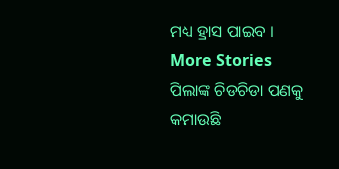ମଧ୍ୟ ହ୍ରାସ ପାଇବ ।
More Stories
ପିଲାଙ୍କ ଚିଡଚିଡା ପଣକୁ କମାଉଛି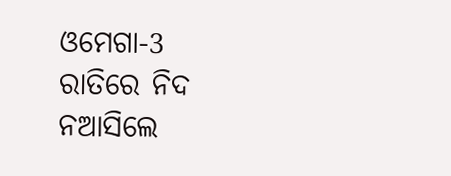ଓମେଗା-3
ରାତିରେ ନିଦ ନଆସିଲେ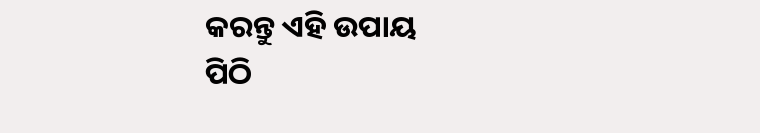କରନ୍ତୁ ଏହି ଉପାୟ
ପିଠି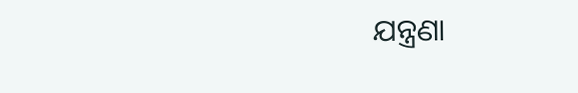ଯନ୍ତ୍ରଣା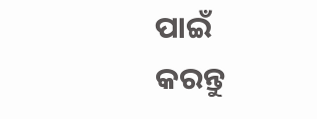ପାଇଁ କରନ୍ତୁ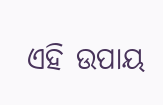ଏହି ଉପାୟ